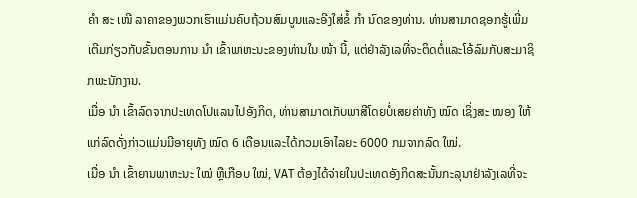ຄຳ ສະ ເໜີ ລາຄາຂອງພວກເຮົາແມ່ນຄົບຖ້ວນສົມບູນແລະອີງໃສ່ຂໍ້ ກຳ ນົດຂອງທ່ານ. ທ່ານສາມາດຊອກຮູ້ເພີ່ມເຕີມກ່ຽວກັບຂັ້ນຕອນການ ນຳ ເຂົ້າພາຫະນະຂອງທ່ານໃນ ໜ້າ ນີ້, ແຕ່ຢ່າລັງເລທີ່ຈະຕິດຕໍ່ແລະໂອ້ລົມກັບສະມາຊິກພະນັກງານ.
ເມື່ອ ນຳ ເຂົ້າລົດຈາກປະເທດໂປແລນໄປອັງກິດ, ທ່ານສາມາດເກັບພາສີໂດຍບໍ່ເສຍຄ່າທັງ ໝົດ ເຊິ່ງສະ ໜອງ ໃຫ້ແກ່ລົດດັ່ງກ່າວແມ່ນມີອາຍຸທັງ ໝົດ 6 ເດືອນແລະໄດ້ກວມເອົາໄລຍະ 6000 ກມຈາກລົດ ໃໝ່.
ເມື່ອ ນຳ ເຂົ້າຍານພາຫະນະ ໃໝ່ ຫຼືເກືອບ ໃໝ່, VAT ຕ້ອງໄດ້ຈ່າຍໃນປະເທດອັງກິດສະນັ້ນກະລຸນາຢ່າລັງເລທີ່ຈະ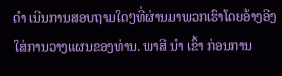ດຳ ເນີນການສອບຖາມໃດໆທີ່ຜ່ານມາພວກເຮົາໂດຍອ້າງອີງໃສ່ການວາງແຜນຂອງທ່ານ. ພາສີ ນຳ ເຂົ້າ ກ່ອນການ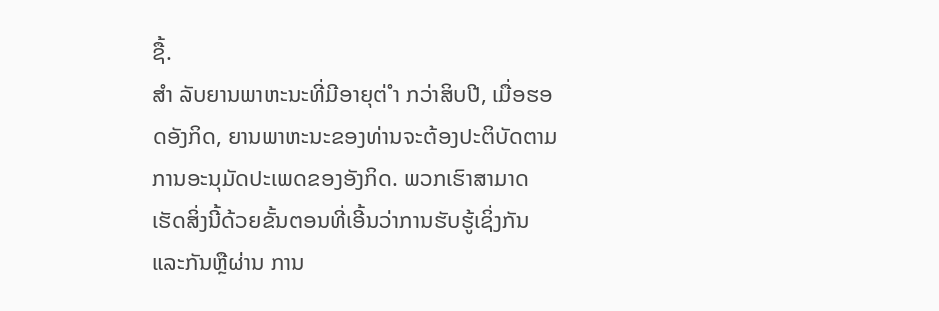ຊື້.
ສຳ ລັບຍານພາຫະນະທີ່ມີອາຍຸຕ່ ຳ ກວ່າສິບປີ, ເມື່ອຮອດອັງກິດ, ຍານພາຫະນະຂອງທ່ານຈະຕ້ອງປະຕິບັດຕາມການອະນຸມັດປະເພດຂອງອັງກິດ. ພວກເຮົາສາມາດເຮັດສິ່ງນີ້ດ້ວຍຂັ້ນຕອນທີ່ເອີ້ນວ່າການຮັບຮູ້ເຊິ່ງກັນແລະກັນຫຼືຜ່ານ ການ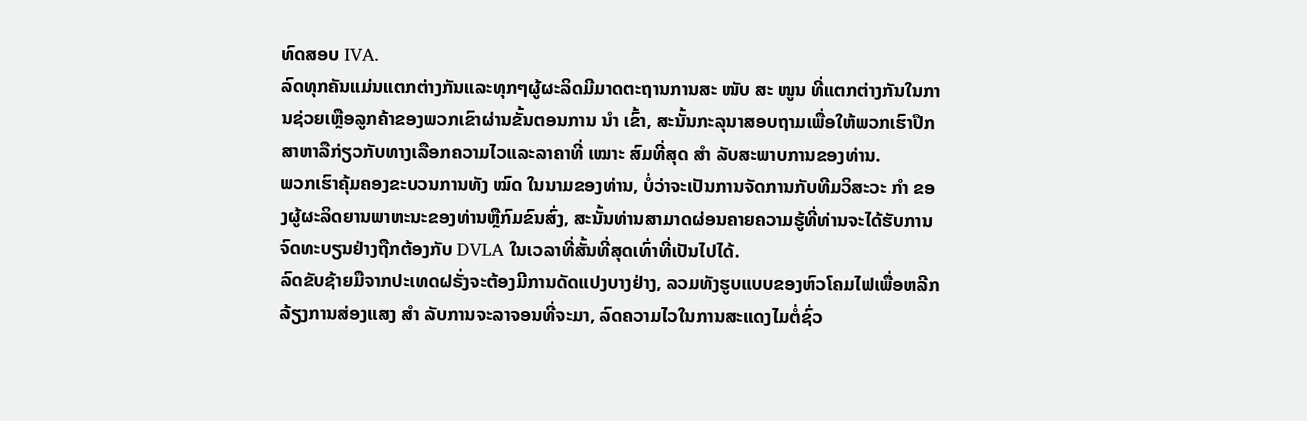ທົດສອບ IVA.
ລົດທຸກຄັນແມ່ນແຕກຕ່າງກັນແລະທຸກໆຜູ້ຜະລິດມີມາດຕະຖານການສະ ໜັບ ສະ ໜູນ ທີ່ແຕກຕ່າງກັນໃນການຊ່ວຍເຫຼືອລູກຄ້າຂອງພວກເຂົາຜ່ານຂັ້ນຕອນການ ນຳ ເຂົ້າ, ສະນັ້ນກະລຸນາສອບຖາມເພື່ອໃຫ້ພວກເຮົາປຶກສາຫາລືກ່ຽວກັບທາງເລືອກຄວາມໄວແລະລາຄາທີ່ ເໝາະ ສົມທີ່ສຸດ ສຳ ລັບສະພາບການຂອງທ່ານ.
ພວກເຮົາຄຸ້ມຄອງຂະບວນການທັງ ໝົດ ໃນນາມຂອງທ່ານ, ບໍ່ວ່າຈະເປັນການຈັດການກັບທີມວິສະວະ ກຳ ຂອງຜູ້ຜະລິດຍານພາຫະນະຂອງທ່ານຫຼືກົມຂົນສົ່ງ, ສະນັ້ນທ່ານສາມາດຜ່ອນຄາຍຄວາມຮູ້ທີ່ທ່ານຈະໄດ້ຮັບການຈົດທະບຽນຢ່າງຖືກຕ້ອງກັບ DVLA ໃນເວລາທີ່ສັ້ນທີ່ສຸດເທົ່າທີ່ເປັນໄປໄດ້.
ລົດຂັບຊ້າຍມືຈາກປະເທດຝຣັ່ງຈະຕ້ອງມີການດັດແປງບາງຢ່າງ, ລວມທັງຮູບແບບຂອງຫົວໂຄມໄຟເພື່ອຫລີກລ້ຽງການສ່ອງແສງ ສຳ ລັບການຈະລາຈອນທີ່ຈະມາ, ລົດຄວາມໄວໃນການສະແດງໄມຕໍ່ຊົ່ວ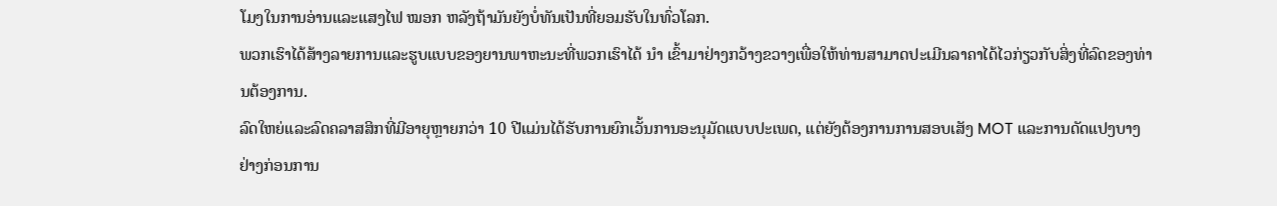ໂມງໃນການອ່ານແລະແສງໄຟ ໝອກ ຫລັງຖ້າມັນຍັງບໍ່ທັນເປັນທີ່ຍອມຮັບໃນທົ່ວໂລກ.
ພວກເຮົາໄດ້ສ້າງລາຍການແລະຮູບແບບຂອງຍານພາຫະນະທີ່ພວກເຮົາໄດ້ ນຳ ເຂົ້າມາຢ່າງກວ້າງຂວາງເພື່ອໃຫ້ທ່ານສາມາດປະເມີນລາຄາໄດ້ໄວກ່ຽວກັບສິ່ງທີ່ລົດຂອງທ່ານຕ້ອງການ.
ລົດໃຫຍ່ແລະລົດຄລາສສິກທີ່ມີອາຍຸຫຼາຍກວ່າ 10 ປີແມ່ນໄດ້ຮັບການຍົກເວັ້ນການອະນຸມັດແບບປະເພດ, ແຕ່ຍັງຕ້ອງການການສອບເສັງ MOT ແລະການດັດແປງບາງຢ່າງກ່ອນການ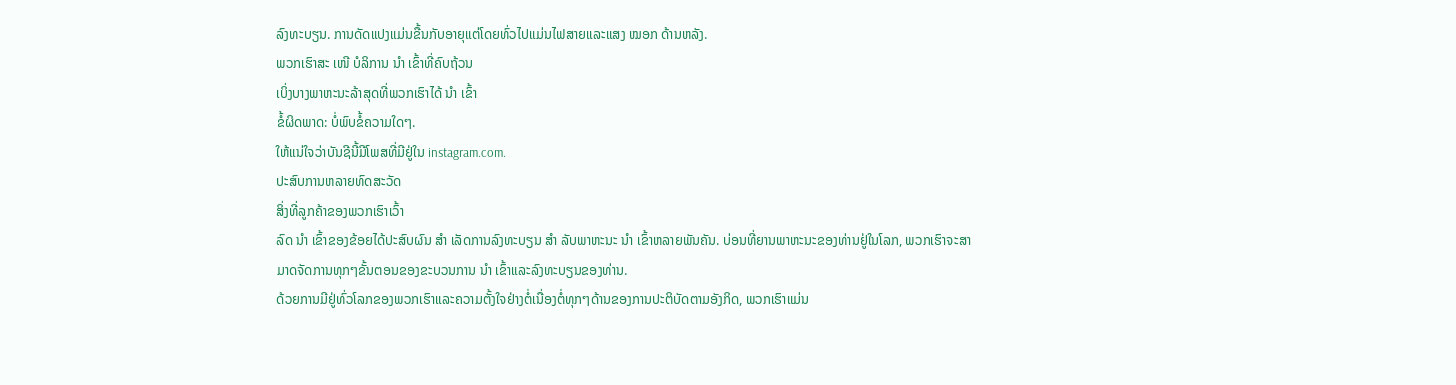ລົງທະບຽນ. ການດັດແປງແມ່ນຂື້ນກັບອາຍຸແຕ່ໂດຍທົ່ວໄປແມ່ນໄຟສາຍແລະແສງ ໝອກ ດ້ານຫລັງ.
ພວກເຮົາສະ ເໜີ ບໍລິການ ນຳ ເຂົ້າທີ່ຄົບຖ້ວນ
ເບິ່ງບາງພາຫະນະລ້າສຸດທີ່ພວກເຮົາໄດ້ ນຳ ເຂົ້າ
ຂໍ້ຜິດພາດ: ບໍ່ພົບຂໍ້ຄວາມໃດໆ.
ໃຫ້ແນ່ໃຈວ່າບັນຊີນີ້ມີໂພສທີ່ມີຢູ່ໃນ instagram.com.
ປະສົບການຫລາຍທົດສະວັດ
ສິ່ງທີ່ລູກຄ້າຂອງພວກເຮົາເວົ້າ
ລົດ ນຳ ເຂົ້າຂອງຂ້ອຍໄດ້ປະສົບຜົນ ສຳ ເລັດການລົງທະບຽນ ສຳ ລັບພາຫະນະ ນຳ ເຂົ້າຫລາຍພັນຄັນ. ບ່ອນທີ່ຍານພາຫະນະຂອງທ່ານຢູ່ໃນໂລກ, ພວກເຮົາຈະສາມາດຈັດການທຸກໆຂັ້ນຕອນຂອງຂະບວນການ ນຳ ເຂົ້າແລະລົງທະບຽນຂອງທ່ານ.
ດ້ວຍການມີຢູ່ທົ່ວໂລກຂອງພວກເຮົາແລະຄວາມຕັ້ງໃຈຢ່າງຕໍ່ເນື່ອງຕໍ່ທຸກໆດ້ານຂອງການປະຕິບັດຕາມອັງກິດ, ພວກເຮົາແມ່ນ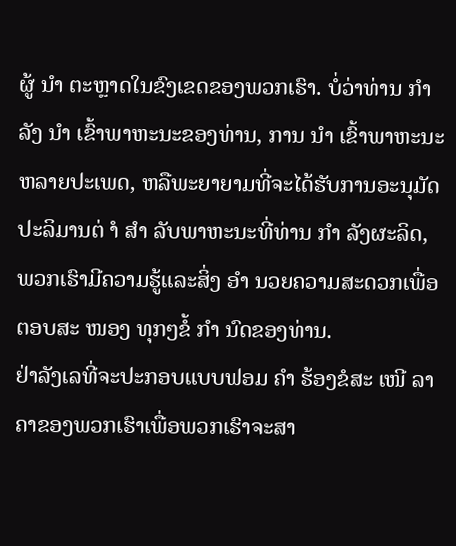ຜູ້ ນຳ ຕະຫຼາດໃນຂົງເຂດຂອງພວກເຮົາ. ບໍ່ວ່າທ່ານ ກຳ ລັງ ນຳ ເຂົ້າພາຫະນະຂອງທ່ານ, ການ ນຳ ເຂົ້າພາຫະນະຫລາຍປະເພດ, ຫລືພະຍາຍາມທີ່ຈະໄດ້ຮັບການອະນຸມັດປະລິມານຕ່ ຳ ສຳ ລັບພາຫະນະທີ່ທ່ານ ກຳ ລັງຜະລິດ, ພວກເຮົາມີຄວາມຮູ້ແລະສິ່ງ ອຳ ນວຍຄວາມສະດວກເພື່ອຕອບສະ ໜອງ ທຸກໆຂໍ້ ກຳ ນົດຂອງທ່ານ.
ຢ່າລັງເລທີ່ຈະປະກອບແບບຟອມ ຄຳ ຮ້ອງຂໍສະ ເໜີ ລາຄາຂອງພວກເຮົາເພື່ອພວກເຮົາຈະສາ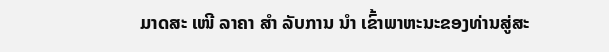ມາດສະ ເໜີ ລາຄາ ສຳ ລັບການ ນຳ ເຂົ້າພາຫະນະຂອງທ່ານສູ່ສະ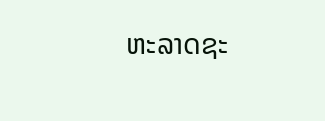ຫະລາດຊະ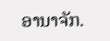ອານາຈັກ.